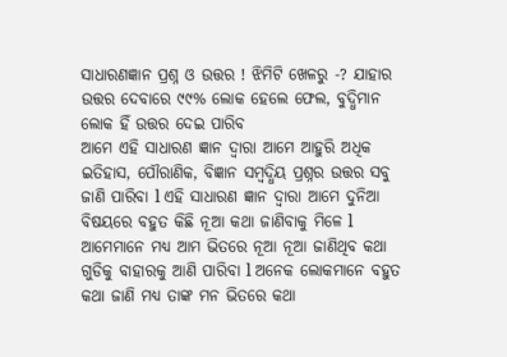ସାଧାରଣଜ୍ଞାନ ପ୍ରଶ୍ନ ଓ ଉତ୍ତର ! ଝିମିଟି ଖେଳରୁ -? ଯାହାର ଉତ୍ତର ଦେବାରେ ୯୯% ଲୋକ ହେଲେ ଫେଲ, ବୁଦ୍ଧିମାନ ଲୋକ ହିଁ ଉତ୍ତର ଦେଇ ପାରିବ
ଆମେ ଏହି ସାଧାରଣ ଜ୍ଞାନ ଦ୍ୱାରା ଆମେ ଆହୁରି ଅଧିକ ଇତିହାସ, ପୌରାଣିକ, ବିଜ୍ଞାନ ସମ୍ବଦ୍ଧିୟ ପ୍ରଶ୍ନର ଉତ୍ତର ସବୁ ଜାଣି ପାରିବା l ଏହି ସାଧାରଣ ଜ୍ଞାନ ଦ୍ୱାରା ଆମେ ଦୁନିଆ ବିଷୟରେ ବହୁତ କିଛି ନୂଆ କଥା ଜାଣିବାକୁ ମିଳେ l ଆମେମାନେ ମଧ୍ୟ ଆମ ଭିତରେ ନୂଆ ନୂଆ ଜାଣିଥିବ କଥା ଗୁଡିକୁ ବାହାରକୁ ଆଣି ପାରିବା l ଅନେକ ଲୋକମାନେ ବହୁତ କଥା ଜାଣି ମଧ୍ୟ ତାଙ୍କ ମନ ଭିତରେ କଥା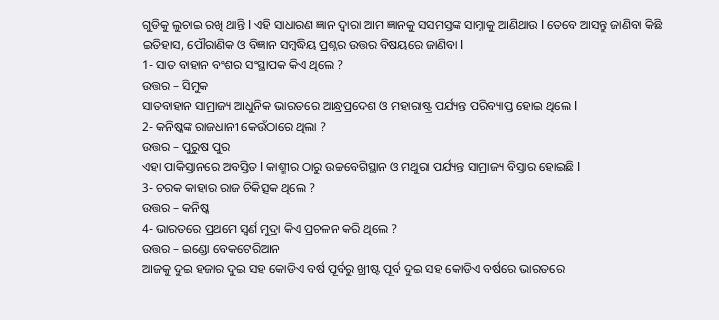ଗୁଡିକୁ ଲୁଚାଇ ରଖି ଥାନ୍ତି l ଏହି ସାଧାରଣ ଜ୍ଞାନ ଦ୍ୱାରା ଆମ ଜ୍ଞାନକୁ ସସମସ୍ତଙ୍କ ସାମ୍ନାକୁ ଆଣିଥାଉ l ତେବେ ଆସନ୍ତୁ ଜାଣିବା କିଛି ଇତିହାସ, ପୌରାଣିକ ଓ ବିଜ୍ଞାନ ସମ୍ବଦ୍ଧିୟ ପ୍ରଶ୍ନର ଉତ୍ତର ବିଷୟରେ ଜାଣିବା l
1- ସାତ ବାହାନ ବଂଶର ସଂସ୍ଥାପକ କିଏ ଥିଲେ ?
ଉତ୍ତର – ସିମୁକ
ସାତବାହାନ ସାମ୍ରାଜ୍ୟ ଆଧୁନିକ ଭାରତରେ ଆନ୍ଧ୍ରପ୍ରଦେଶ ଓ ମହାରାଷ୍ଟ୍ର ପର୍ଯ୍ୟନ୍ତ ପରିବ୍ୟାପ୍ତ ହୋଇ ଥିଲେ l
2- କନିଷ୍କଙ୍କ ରାଜଧାନୀ କେଉଁଠାରେ ଥିଲା ?
ଉତ୍ତର – ପୁରୁଷ ପୁର
ଏହା ପାକିସ୍ତାନରେ ଅବସ୍ତିତ l କାଶ୍ମୀର ଠାରୁ ଉଚ୍ଚବେଗିସ୍ଥାନ ଓ ମଥୁରା ପର୍ଯ୍ୟନ୍ତ ସାମ୍ରାଜ୍ୟ ବିସ୍ତାର ହୋଇଛି l
3- ଚରକ କାହାର ରାଜ ଚିକିତ୍ସକ ଥିଲେ ?
ଉତ୍ତର – କନିଷ୍କ
4- ଭାରତରେ ପ୍ରଥମେ ସ୍ଵର୍ଣ ମୁଦ୍ରା କିଏ ପ୍ରଚଳନ କରି ଥିଲେ ?
ଉତ୍ତର – ଇଣ୍ଡୋ ବେକଟେରିଆନ
ଆଜକୁ ଦୁଇ ହଜାର ଦୁଇ ସହ କୋଡିଏ ବର୍ଷ ପୂର୍ବରୁ ଖ୍ରୀଷ୍ଟ ପୂର୍ବ ଦୁଇ ସହ କୋଡିଏ ବର୍ଷରେ ଭାରତରେ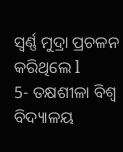ସ୍ବର୍ଣ୍ଣ ମୁଦ୍ରା ପ୍ରଚଳନ କରିଥିଲେ l
5- ତକ୍ଷଶୀଳା ବିଶ୍ୱ ବିଦ୍ୟାଳୟ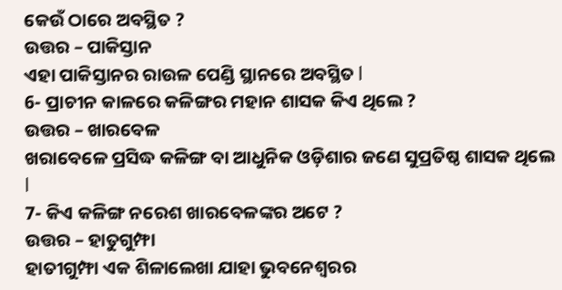କେଉଁ ଠାରେ ଅବସ୍ଥିତ ?
ଉତ୍ତର – ପାକିସ୍ତାନ
ଏହା ପାକିସ୍ତାନର ରାଉଳ ପେଣ୍ଡି ସ୍ଥାନରେ ଅବସ୍ଥିତ l
6- ପ୍ରାଚୀନ କାଳରେ କଳିଙ୍ଗର ମହାନ ଶାସକ କିଏ ଥିଲେ ?
ଉତ୍ତର – ଖାରବେଳ
ଖରାବେଳେ ପ୍ରସିଦ୍ଧ କଳିଙ୍ଗ ବା ଆଧୁନିକ ଓଡ଼ିଶାର ଜଣେ ସୁପ୍ରତିଷ୍ଠ ଶାସକ ଥିଲେ l
7- କିଏ କଳିଙ୍ଗ ନରେଶ ଖାରବେଳଙ୍କର ଅଟେ ?
ଉତ୍ତର – ହାତୁଗୁମ୍ଫା
ହାତୀଗୁମ୍ଫା ଏକ ଶିଳାଲେଖା ଯାହା ଭୁବନେଶ୍ୱରର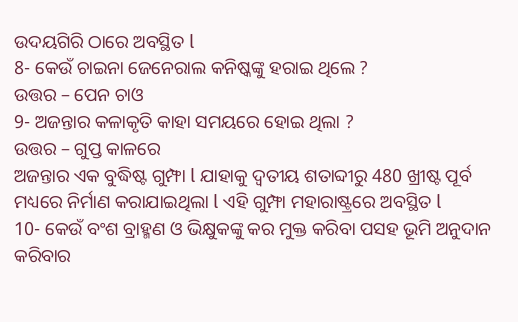ଉଦୟଗିରି ଠାରେ ଅବସ୍ଥିତ l
8- କେଉଁ ଚାଇନା ଜେନେରାଲ କନିଷ୍କଙ୍କୁ ହରାଇ ଥିଲେ ?
ଉତ୍ତର – ପେନ ଚାଓ
9- ଅଜନ୍ତାର କଳାକୃତି କାହା ସମୟରେ ହୋଇ ଥିଲା ?
ଉତ୍ତର – ଗୁପ୍ତ କାଳରେ
ଅଜନ୍ତାର ଏକ ବୁଦ୍ଧିଷ୍ଟ ଗୁମ୍ଫା l ଯାହାକୁ ଦ୍ୱତୀୟ ଶତାବ୍ଦୀରୁ 480 ଖ୍ରୀଷ୍ଟ ପୂର୍ବ ମଧ୍ୟରେ ନିର୍ମାଣ କରାଯାଇଥିଲା l ଏହି ଗୁମ୍ଫା ମହାରାଷ୍ଟ୍ରରେ ଅବସ୍ଥିତ l
10- କେଉଁ ବଂଶ ବ୍ରାହ୍ମଣ ଓ ଭିକ୍ଷୁକଙ୍କୁ କର ମୁକ୍ତ କରିବା ପସହ ଭୂମି ଅନୁଦାନ କରିବାର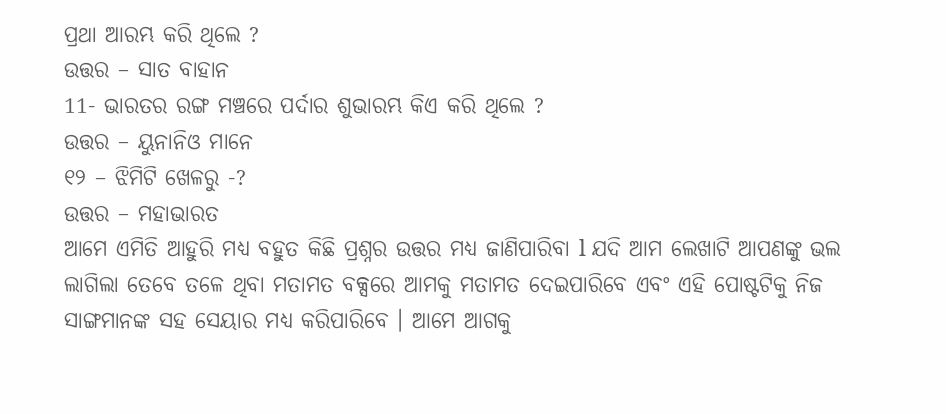ପ୍ରଥା ଆରମ୍ଭ କରି ଥିଲେ ?
ଉତ୍ତର – ସାତ ବାହାନ
11- ଭାରତର ରଙ୍ଗ ମଞ୍ଚରେ ପର୍ଦାର ଶୁଭାରମ୍ଭ କିଏ କରି ଥିଲେ ?
ଉତ୍ତର – ୟୁନାନିଓ ମାନେ
୧୨ – ଝିମିଟି ଖେଳରୁ -?
ଉତ୍ତର – ମହାଭାରତ
ଆମେ ଏମିତି ଆହୁରି ମଧ୍ୟ ବହୁତ କିଛି ପ୍ରଶ୍ନର ଉତ୍ତର ମଧ୍ୟ ଜାଣିପାରିବା l ଯଦି ଆମ ଲେଖାଟି ଆପଣଙ୍କୁ ଭଲ ଲାଗିଲା ତେବେ ତଳେ ଥିବା ମତାମତ ବକ୍ସରେ ଆମକୁ ମତାମତ ଦେଇପାରିବେ ଏବଂ ଏହି ପୋଷ୍ଟଟିକୁ ନିଜ ସାଙ୍ଗମାନଙ୍କ ସହ ସେୟାର ମଧ୍ୟ କରିପାରିବେ । ଆମେ ଆଗକୁ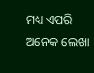ମଧ୍ୟ ଏପରି ଅନେକ ଲେଖା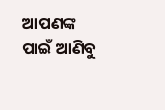ଆପଣଙ୍କ ପାଇଁ ଆଣିବୁ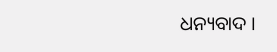ଧନ୍ୟବାଦ ।